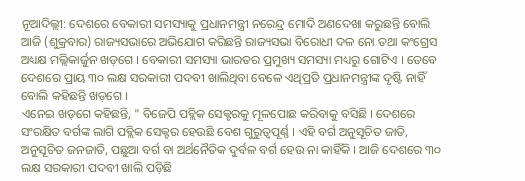ନୂଆଦିଲ୍ଲୀ: ଦେଶରେ ବେକାରୀ ସମସ୍ୟାକୁ ପ୍ରଧାନମନ୍ତ୍ରୀ ନରେନ୍ଦ୍ର ମୋଦି ଅଣଦେଖା କରୁଛନ୍ତି ବୋଲି ଆଜି (ଶୁକ୍ରବାର) ରାଜ୍ୟସଭାରେ ଅଭିଯୋଗ କରିଛନ୍ତି ରାଜ୍ୟସଭା ବିରୋଧୀ ଦଳ ନୋ ତଥା କଂଗ୍ରେସ ଅଧ୍ୟକ୍ଷ ମଲ୍ଲିକାର୍ଜୁନ ଖଡ଼ଗେ । ବେକାରୀ ସମସ୍ୟା ଭାରତର ପ୍ରମୁଖ୍ୟ ସମସ୍ୟା ମଧ୍ୟରୁ ଗୋଟିଏ । ତେବେ ଦେଶରେ ପ୍ରାୟ ୩୦ ଲକ୍ଷ ସରକାରୀ ପଦବୀ ଖାଲିଥିବା ବେଳେ ଏଥିପ୍ରତି ପ୍ରଧାନମନ୍ତ୍ରୀଙ୍କ ଦୃଷ୍ଟି ନାହିଁ ବୋଲି କହିଛନ୍ତି ଖଡ଼ଗେ ।
ଏନେଇ ଖଡ଼ଗେ କହିଛନ୍ତି, " ବିଜେପି ପବ୍ଲିକ ସେକ୍ଟରକୁ ମୂଳପୋଛ କରିବାକୁ ବସିଛି । ଦେଶରେ ସଂରକ୍ଷିତ ବର୍ଗଙ୍କ ଲାଗି ପବ୍ଲିକ ସେକ୍ଟର ହେଉଛି ବେଶ ଗୁରୁତ୍ୱପୂର୍ଣ୍ଣ । ଏହି ବର୍ଗ ଅନୁସୂଚିତ ଜାତି, ଅନୁସୂଚିତ ଜନଜାତି, ପଛୁଆ ବର୍ଗ ବା ଅର୍ଥନୈତିକ ଦୁର୍ବଳ ବର୍ଗ ହେଉ ନା କାହିଁକି । ଆଜି ଦେଶରେ ୩୦ ଲକ୍ଷ ସରକାରୀ ପଦବୀ ଖାଲି ପଡ଼ିଛି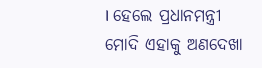। ହେଲେ ପ୍ରଧାନମନ୍ତ୍ରୀ ମୋଦି ଏହାକୁ ଅଣଦେଖା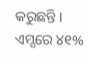କରୁଛନ୍ତି । ଏମ୍ସରେ ୪୧%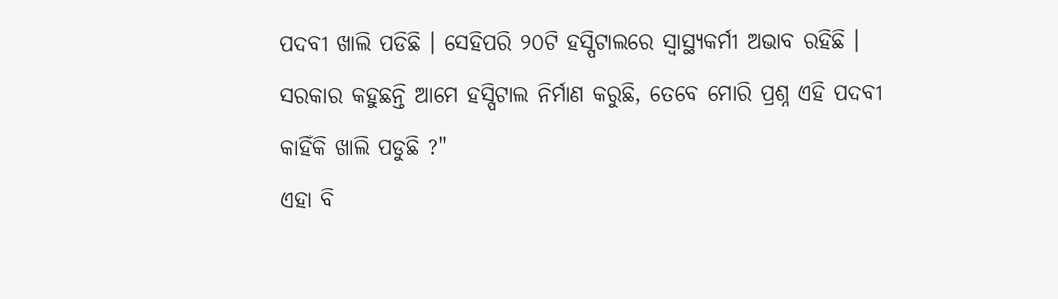ପଦବୀ ଖାଲି ପଡିଛି । ସେହିପରି ୨୦ଟି ହସ୍ପିଟାଲରେ ସ୍ୱାସ୍ଥ୍ୟକର୍ମୀ ଅଭାବ ରହିଛି । ସରକାର କହୁଛନ୍ତି ଆମେ ହସ୍ପିଟାଲ ନିର୍ମାଣ କରୁଛି, ତେବେ ମୋରି ପ୍ରଶ୍ନ ଏହି ପଦବୀ କାହିଁକି ଖାଲି ପଡୁଛି ?"
ଏହା ବି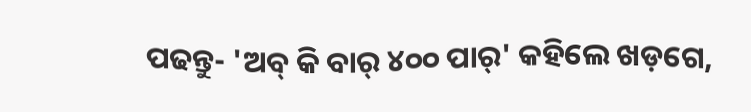ପଢନ୍ତୁ- 'ଅବ୍ କି ବାର୍ ୪୦୦ ପାର୍' କହିଲେ ଖଡ଼ଗେ,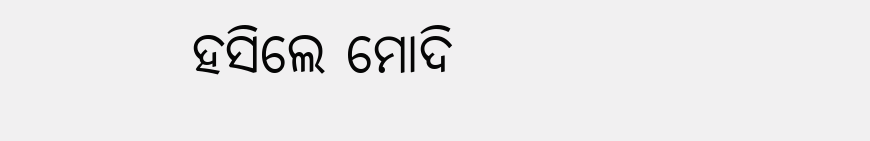ହସିଲେ ମୋଦି